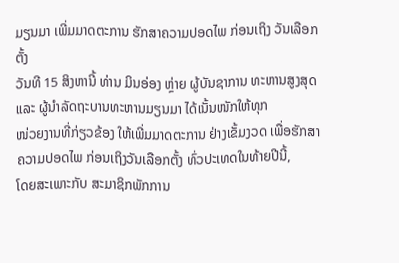ມຽນມາ ເພີ່ມມາດຕະການ ຮັກສາຄວາມປອດໄພ ກ່ອນເຖິງ ວັນເລືອກຕັ້ງ
ວັນທີ 15 ສິງຫານີ້ ທ່ານ ມິນອ່ອງ ຫຼ່າຍ ຜູ້ບັນຊາການ ທະຫານສູງສຸດ ແລະ ຜູ້ນຳລັດຖະບານທະຫານມຽນມາ ໄດ້ເນັ້ນໜັກໃຫ້ທຸກ
ໜ່ວຍງານທີ່ກ່ຽວຂ້ອງ ໃຫ້ເພີ່ມມາດຕະການ ຢ່າງເຂັ້ມງວດ ເພື່ອຮັກສາຄວາມປອດໄພ ກ່ອນເຖິງວັນເລືອກຕັ້ງ ທົ່ວປະເທດໃນທ້າຍປີນີ້,
ໂດຍສະເພາະກັບ ສະມາຊິກພັກການ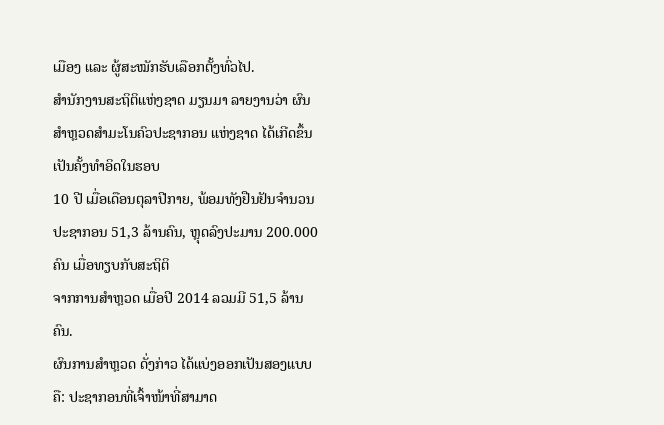ເມືອງ ແລະ ຜູ້ສະໝັກຮັບເລືອກຕັ້ງທົ່ວໄປ.
ສຳນັກງານສະຖິຕິແຫ່ງຊາດ ມຽນມາ ລາຍງານວ່າ ຜົນສຳຫຼວດສຳມະໂນຄົວປະຊາກອນ ແຫ່ງຊາດ ໄດ້ເກີດຂຶ້ນເປັນຄັ້ງທຳອິດໃນຮອບ
10 ປີ ເມື່ອເດືອນຕຸລາປີກາຍ, ພ້ອມທັງຢືນຢັນຈຳນວນ ປະຊາກອນ 51,3 ລ້ານຄົນ, ຫຼຸດລົງປະມານ 200.000 ຄົນ ເມື່ອທຽບກັບສະຖິຕິ
ຈາກການສຳຫຼວດ ເມື່ອປີ 2014 ລວມມີ 51,5 ລ້ານຄົນ.
ຜົນການສຳຫຼວດ ດັ່ງກ່າວ ໄດ້ແບ່ງອອກເປັນສອງແບບຄື: ປະຊາກອນທີ່ເຈົ້າໜ້າທີ່ສາມາດ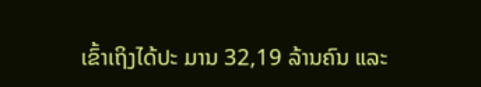ເຂົ້າເຖິງໄດ້ປະ ມານ 32,19 ລ້ານຄົນ ແລະ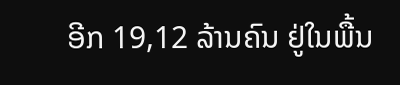ອີກ 19,12 ລ້ານຄົນ ຢູ່ໃນພື້ນ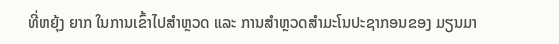ທີ່ຫຍຸ້ງ ຍາກ ໃນການເຂົ້າໄປສຳຫຼວດ ແລະ ການສຳຫຼວດສຳມະໂນປະຊາກອນຂອງ ມຽນມາ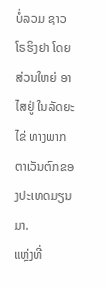ບໍ່ລວມ ຊາວ
ໂຣຮິງຢາ ໂດຍສ່ວນໃຫຍ່ ອາໄສຢູ່ ໃນລັດຍະໄຂ່ ທາງພາກຕາເວັນຕົກຂອງປະເທດມຽນມາ.
ແຫຼ່ງທີ່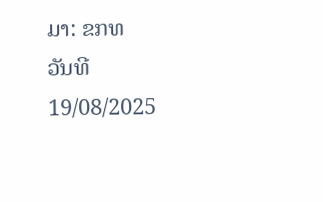ມາ: ຂກທ
ວັນທີ 19/08/2025